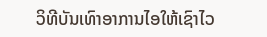ວິທີບັນເທົາອາການໄອໃຫ້ເຊົາໄວ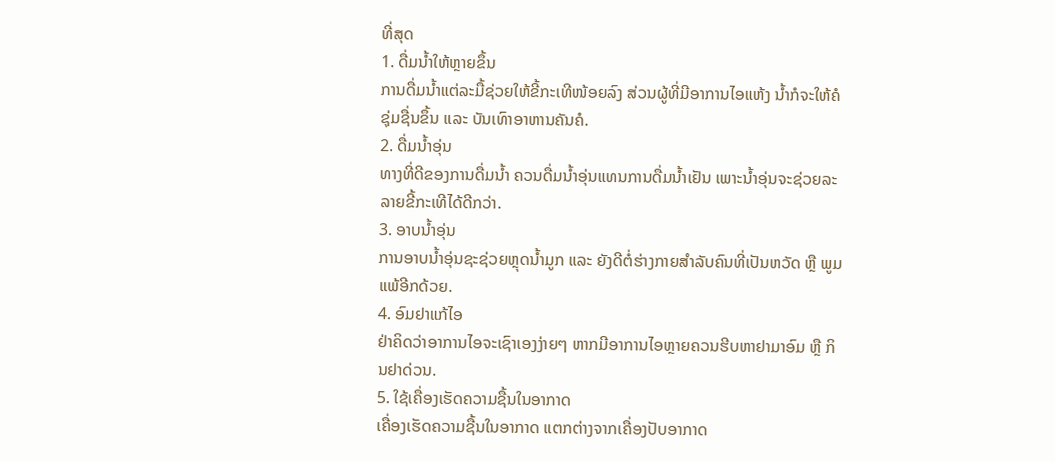ທີ່ສຸດ
1. ດື່ມນ້ຳໃຫ້ຫຼາຍຂຶ້ນ
ການດື່ມນ້ຳແຕ່ລະມື້ຊ່ວຍໃຫ້ຂີ້ກະເທີໜ້ອຍລົງ ສ່ວນຜູ້ທີ່ມີອາການໄອແຫ້ງ ນ້ຳກໍຈະໃຫ້ຄໍຊຸ່ມຊື່ນຂຶ້ນ ແລະ ບັນເທົາອາຫານຄັນຄໍ.
2. ດື່ມນ້ຳອຸ່ນ
ທາງທີ່ດີຂອງການດື່ມນ້ຳ ຄວນດື່ມນ້ຳອຸ່ນແທນການດື່ມນ້ຳເຢັນ ເພາະນ້ຳອຸ່ນຈະຊ່ວຍລະລາຍຂີ້ກະເທີໄດ້ດີກວ່າ.
3. ອາບນ້ຳອຸ່ນ
ການອາບນ້ຳອຸ່ນຊະຊ່ວຍຫຼຸດນ້ຳມູກ ແລະ ຍັງດີຕໍ່ຮ່າງກາຍສຳລັບຄົນທີ່ເປັນຫວັດ ຫຼື ພູມແພ້ອີກດ້ວຍ.
4. ອົມຢາແກ້ໄອ
ຢ່າຄິດວ່າອາການໄອຈະເຊົາເອງງ່າຍໆ ຫາກມີອາການໄອຫຼາຍຄວນຮີບຫາຢາມາອົມ ຫຼື ກິນຢາດ່ວນ.
5. ໃຊ້ເຄື່ອງເຮັດຄວາມຊື້ນໃນອາກາດ
ເຄື່ອງເຮັດຄວາມຊື້ນໃນອາກາດ ແຕກຕ່າງຈາກເຄື່ອງປັບອາກາດ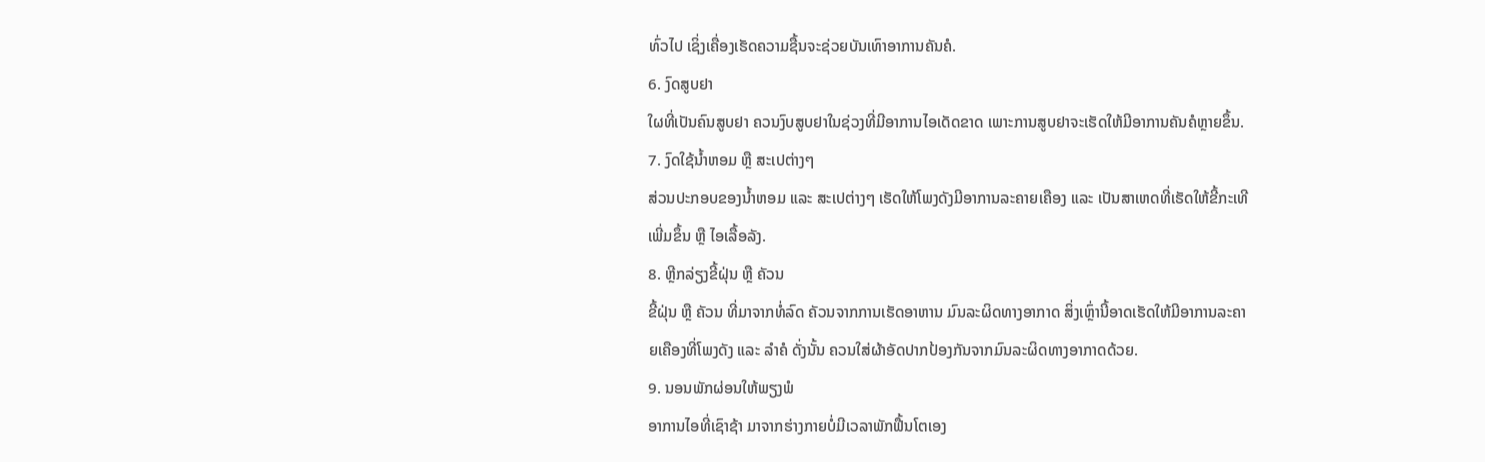ທົ່ວໄປ ເຊິ່ງເຄື່ອງເຮັດຄວາມຊື້ນຈະຊ່ວຍບັນເທົາອາການຄັນຄໍ.
6. ງົດສູບຢາ
ໃຜທີ່ເປັນຄົນສູບຢາ ຄວນງົບສູບຢາໃນຊ່ວງທີ່ມີອາການໄອເດັດຂາດ ເພາະການສູບຢາຈະເຮັດໃຫ້ມີອາການຄັນຄໍຫຼາຍຂຶ້ນ.
7. ງົດໃຊ້ນ້ຳຫອມ ຫຼື ສະເປຕ່າງໆ
ສ່ວນປະກອບຂອງນ້ຳຫອມ ແລະ ສະເປຕ່າງໆ ເຮັດໃຫ້ໂພງດັງມີອາການລະຄາຍເຄືອງ ແລະ ເປັນສາເຫດທີ່ເຮັດໃຫ້ຂີ້ກະເທີເພີ່ມຂຶ້ນ ຫຼື ໄອເລື້ອລັງ.
8. ຫຼີກລ່ຽງຂີ້ຝຸ່ນ ຫຼື ຄັວນ
ຂີ້ຝຸ່ນ ຫຼື ຄັວນ ທີ່ມາຈາກທໍ່ລົດ ຄັວນຈາກການເຮັດອາຫານ ມົນລະຜິດທາງອາກາດ ສິ່ງເຫຼົ່ານີ້ອາດເຮັດໃຫ້ມີອາການລະຄາຍເຄືອງທີ່ໂພງດັງ ແລະ ລຳຄໍ ດັ່ງນັ້ນ ຄວນໃສ່ຜ້າອັດປາກປ້ອງກັນຈາກມົນລະຜິດທາງອາກາດດ້ວຍ.
9. ນອນພັກຜ່ອນໃຫ້ພຽງພໍ
ອາການໄອທີ່ເຊົາຊ້າ ມາຈາກຮ່າງກາຍບໍ່ມີເວລາພັກຟື້ນໂຕເອງ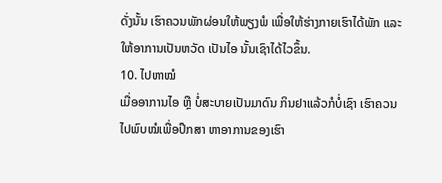ດັ່ງນັ້ນ ເຮົາຄວນພັກຜ່ອນໃຫ້ພຽງພໍ ເພື່ອໃຫ້ຮ່າງກາຍເຮົາໄດ້ພັກ ແລະ ໃຫ້ອາການເປັນຫວັດ ເປັນໄອ ນັ້ນເຊົາໄດ້ໄວຂຶ້ນ.
10. ໄປຫາໝໍ
ເມື່ອອາການໄອ ຫຼື ບໍ່ສະບາຍເປັນມາດົນ ກິນຢາແລ້ວກໍບໍ່ເຊົາ ເຮົາຄວນໄປພົບໝໍເພື່ອປຶກສາ ຫາອາການຂອງເຮົາ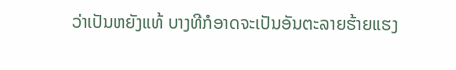ວ່າເປັນຫຍັງແທ້ ບາງທີກໍອາດຈະເປັນອັນຕະລາຍຮ້າຍແຮງ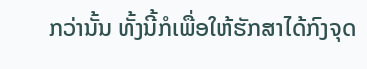ກວ່ານັ້ນ ທັ້ງນີ້ກໍເພື່ອໃຫ້ຮັກສາໄດ້ກົງຈຸດ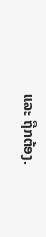ແລະ ຖືກຕ້ອງ.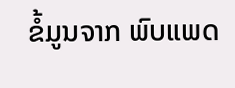ຂໍ້ມູນຈາກ ພົບແພດ